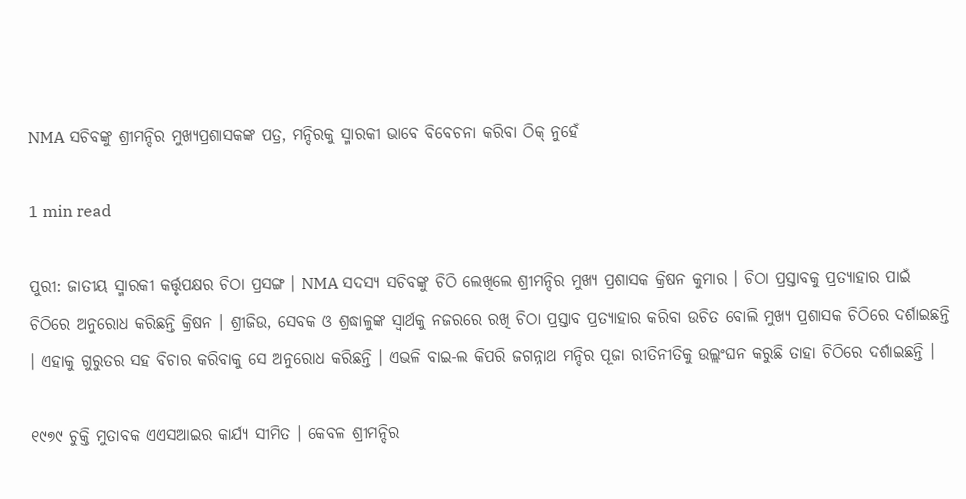NMA ସଚିବଙ୍କୁ ଶ୍ରୀମନ୍ଦିର ମୁଖ୍ୟପ୍ରଶାସକଙ୍କ ପତ୍ର, ମନ୍ଦିରକୁ ସ୍ମାରକୀ ଭାବେ ବିବେଚନା କରିବା ଠିକ୍ ନୁହେଁ

1 min read

ପୁରୀ: ଜାତୀୟ ସ୍ମାରକୀ କର୍ତ୍ତୃପକ୍ଷର ଚିଠା ପ୍ରସଙ୍ଗ । NMA ସଦସ୍ୟ ସଚିବଙ୍କୁ ଚିଠି ଲେଖିଲେ ଶ୍ରୀମନ୍ଦିର ମୁଖ୍ୟ ପ୍ରଶାସକ କ୍ରିଷନ କୁମାର । ଚିଠା ପ୍ରସ୍ତାବକୁ ପ୍ରତ୍ୟାହାର ପାଇଁ ଚିଠିରେ ଅନୁରୋଧ କରିଛନ୍ତି କ୍ରିଷନ । ଶ୍ରୀଜିଉ, ସେବକ ଓ ଶ୍ରଦ୍ଧାଳୁଙ୍କ ସ୍ୱାର୍ଥକୁ ନଜରରେ ରଖି ଚିଠା ପ୍ରସ୍ତାବ ପ୍ରତ୍ୟାହାର କରିବା ଉଚିତ ବୋଲି ମୁଖ୍ୟ ପ୍ରଶାସକ ଚିଠିରେ ଦର୍ଶାଇଛନ୍ତି । ଏହାକୁ ଗୁରୁତର ସହ ବିଚାର କରିବାକୁ ସେ ଅନୁରୋଧ କରିଛନ୍ତି । ଏଭଳି ବାଇ-ଲ କିପରି ଜଗନ୍ନାଥ ମନ୍ଦିର ପୂଜା ରୀତିନୀତିକୁ ଉଲ୍ଲଂଘନ କରୁଛି ତାହା ଚିଠିରେ ଦର୍ଶାଇଛନ୍ତି ।

୧୯୭୯ ଚୁକ୍ତି ମୁତାବକ ଏଏସଆଇର କାର୍ଯ୍ୟ ସୀମିତ । କେବଳ ଶ୍ରୀମନ୍ଦିର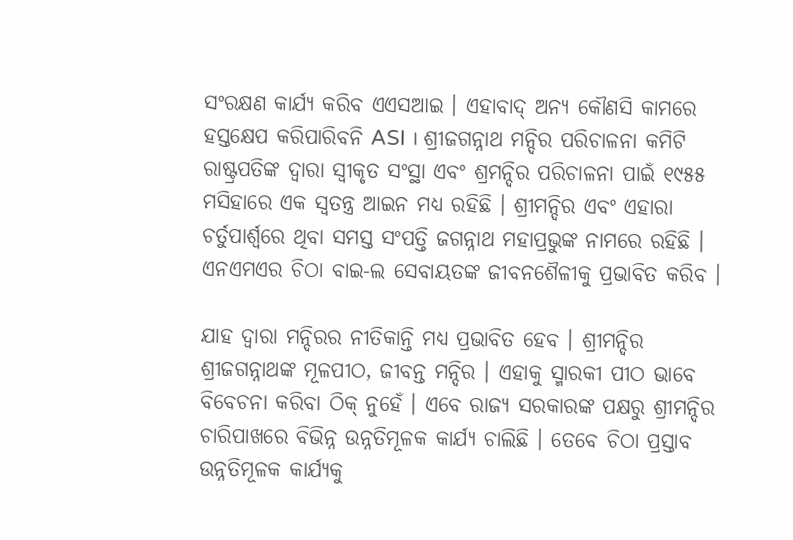ସଂରକ୍ଷଣ କାର୍ଯ୍ୟ କରିବ ଏଏସଆଇ । ଏହାବାଦ୍ ଅନ୍ୟ କୌଣସି କାମରେ ହସ୍ତକ୍ଷେପ କରିପାରିବନି ASI । ଶ୍ରୀଜଗନ୍ନାଥ ମନ୍ଦିର ପରିଚାଳନା କମିଟି ରାଷ୍ଟ୍ରପତିଙ୍କ ଦ୍ୱାରା ସ୍ୱୀକୃତ ସଂସ୍ଥା ଏବଂ ଶ୍ରମନ୍ଦିର ପରିଚାଳନା ପାଇଁ ୧୯୫୫ ମସିହାରେ ଏକ ସ୍ୱତନ୍ତ୍ର ଆଇନ ମଧ୍ୟ ରହିଛି । ଶ୍ରୀମନ୍ଦିର ଏବଂ ଏହାରା ଚର୍ତୁପାର୍ଶ୍ୱରେ ଥିବା ସମସ୍ତ ସଂପତ୍ତି ଜଗନ୍ନାଥ ମହାପ୍ରଭୁଙ୍କ ନାମରେ ରହିଛି । ଏନଏମଏର ଚିଠା ବାଇ-ଲ ସେବାୟତଙ୍କ ଜୀବନଶୈଳୀକୁ ପ୍ରଭାବିତ କରିବ ।

ଯାହ ଦ୍ୱାରା ମନ୍ଦିରର ନୀତିକାନ୍ତି ମଧ୍ୟ ପ୍ରଭାବିତ ହେବ । ଶ୍ରୀମନ୍ଦିର ଶ୍ରୀଜଗନ୍ନାଥଙ୍କ ମୂଳପୀଠ, ଜୀବନ୍ତ ମନ୍ଦିର । ଏହାକୁ ସ୍ମାରକୀ ପୀଠ ଭାବେ ବିବେଚନା କରିବା ଠିକ୍ ନୁହେଁ । ଏବେ ରାଜ୍ୟ ସରକାରଙ୍କ ପକ୍ଷରୁ ଶ୍ରୀମନ୍ଦିର ଚାରିପାଖରେ ବିଭିନ୍ନ ଉନ୍ନତିମୂଳକ କାର୍ଯ୍ୟ ଚାଲିଛି । ତେବେ ଚିଠା ପ୍ରସ୍ତାବ ଉନ୍ନତିମୂଳକ କାର୍ଯ୍ୟକୁ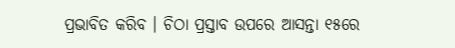ପ୍ରଭାବିତ କରିବ । ଚିଠା ପ୍ରସ୍ତାବ ଉପରେ ଆସନ୍ତା ୧୫ରେ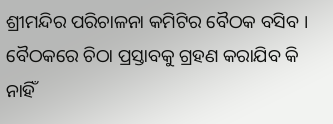ଶ୍ରୀମନ୍ଦିର ପରିଚାଳନା କମିଟିର ବୈଠକ ବସିବ । ବୈଠକରେ ଚିଠା ପ୍ରସ୍ତାବକୁ ଗ୍ରହଣ କରାଯିବ କି ନାହିଁ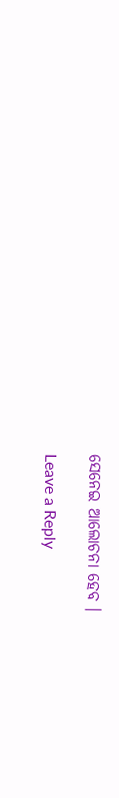ସେନେଇ ଆଲୋଚନା ହେବ ।

Leave a Reply